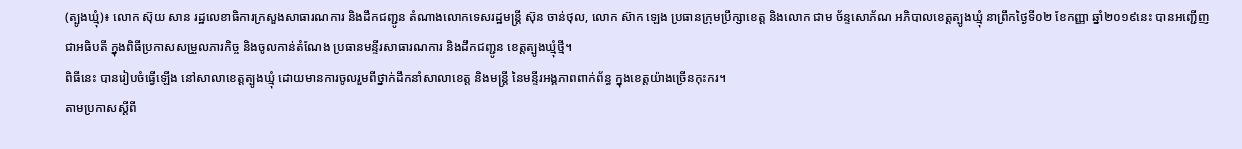(ត្បូងឃ្មុំ)៖ លោក ស៊ុយ សាន រដ្ឋលេខាធិការក្រសួងសាធារណការ និងដឹកជញ្ជូន តំណាងលោកទេសរដ្ឋមន្ត្រី ស៊ុន ចាន់ថុល, លោក ស៊ាក ឡេង ប្រធានក្រុមប្រឹក្សាខេត្ត និងលោក ជាម ច័ន្ទសោភ័ណ អភិបាលខេត្តត្បូងឃ្មុំ នាព្រឹកថ្ងៃទី០២ ខែកញ្ញា ឆ្នាំ២០១៩នេះ បានអញ្ជើញជាអធិបតី ក្នុងពិធីប្រកាសសម្រួលភារកិច្ច និងចូលកាន់តំណែង ប្រធានមន្ទីរសាធារណការ និងដឹកជញ្ជូន ខេត្តត្បូងឃ្មុំថ្មី។
ពិធីនេះ បានរៀបចំធ្វើឡើង នៅសាលាខេត្តត្បូងឃ្មុំ ដោយមានការចូលរួមពីថ្នាក់ដឹកនាំសាលាខេត្ត និងមន្ត្រី នៃមន្ទីរអង្គភាពពាក់ព័ន្ធ ក្នុងខេត្តយ៉ាងច្រើនកុះករ។
តាមប្រកាសស្ដីពី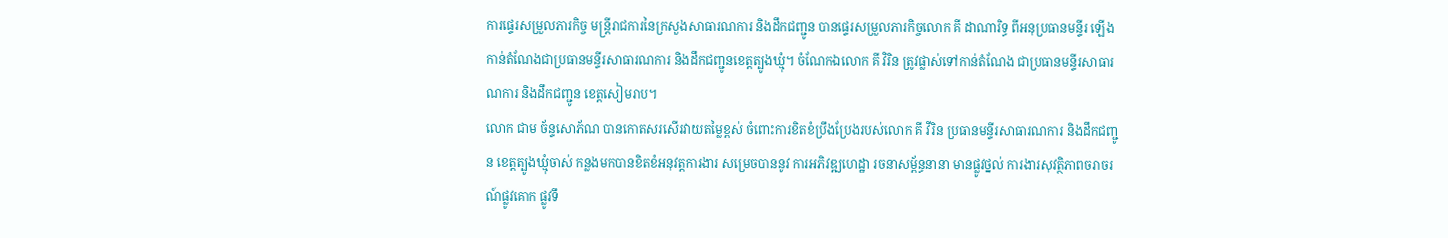ការផ្ទេរសម្រួលភារកិច្ច មន្ត្រីរាជការនៃក្រសួងសាធារណការ និងដឹកជញ្ជូន បានផ្ទេរសម្រួលភារកិច្ចលោក គី ដាណារិទ្ធ ពីអនុប្រធានមន្ទីរ ឡើងកាន់តំណែងជាប្រធានមន្ទីរសាធារណការ និងដឹកជញ្ជូនខេត្តត្បូងឃ្មុំ។ ចំណែកឯលោក គី វិរិន ត្រូវផ្លាស់ទៅកាន់តំណែង ជាប្រធានមន្ទីរសាធារណការ និងដឹកជញ្ជូន ខេត្តសៀមរាប។
លោក ជាម ច័ន្ទសោភ័ណ បានកោតសរសើរវាយតម្លៃខ្ពស់ ចំពោះការខិតខំប្រឹងប្រែងរបស់លោក គី វីរិន ប្រធានមន្ទីរសាធារណការ និងដឹកជញ្ជូន ខេត្តត្បូងឃ្មុំចាស់ កន្លងមកបានខិតខំអនុវត្តការងារ សម្រេចបាននូវ ការអភិវឌ្ឍហេដ្ឋា រចនាសម្ព័ន្ធនានា មានផ្លូវថ្នល់ ការងារសុវត្ថិភាពចរាចរណ៍ផ្លូវគោក ផ្លូវទឹ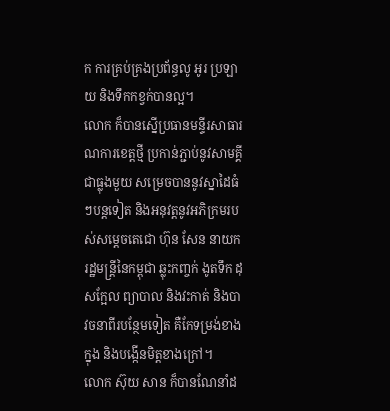ក ការគ្រប់គ្រងប្រព័ន្ធលូ អូរ ប្រឡាយ និងទឹកកខ្វក់បានល្អ។
លោក ក៏បានស្នើប្រធានមន្ទីរសាធារណការខេត្តថ្មី ប្រកាន់ភ្ជាប់នូវសាមគ្គីជាធ្លុងមួយ សម្រេចបាននូវស្នាដៃធំៗបន្តទៀត និងអនុវត្តនូវអភិក្រមរបស់សម្ដេចតេជោ ហ៊ុន សែន នាយករដ្ឋមន្ត្រីនៃកម្ពុជា ឆ្លុះកញ្ចក់ ងូតទឹក ដុសក្អែល ព្យាបាល និងវះកាត់ និងបាវចនាពីរបន្ថែមទៀត គឺកែទម្រង់ខាងក្នុង និងបង្កើនមិត្តខាងក្រៅ។
លោក ស៊ុយ សាន ក៏បានណែនាំដ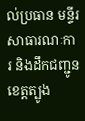ល់ប្រធាន មន្ទីរសាធារណៈការ និងដឹកជញ្ជូនខេត្តត្បូង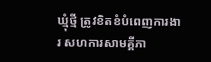ឃ្មុំថ្មី ត្រូវខិតខំបំពេញការងារ សហការសាមគ្គីភា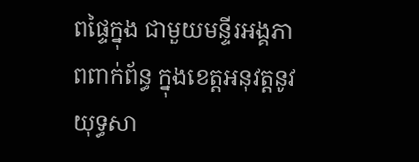ពផ្ទៃក្នុង ជាមួយមន្ទីរអង្គភាពពាក់ព័ន្ធ ក្នុងខេត្តអនុវត្តនូវយុទ្ធសា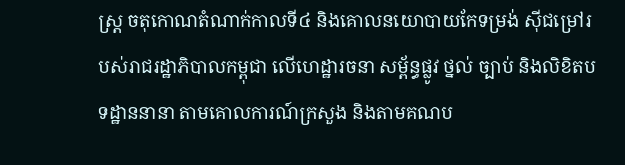ស្ត្រ ចតុកោណតំណាក់កាលទី៤ និងគោលនយោបាយកែទម្រង់ ស៊ីជម្រៅរបស់រាជរដ្ឋាភិបាលកម្ពុជា លើហេដ្ឋារចនា សម្ព័ន្ធផ្លូវ ថ្នល់ ច្បាប់ និងលិខិតបទដ្ឋាននានា តាមគោលការណ៍ក្រសួង និងតាមគណប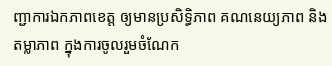ញ្ជាការឯកភាពខេត្ត ឲ្យមានប្រសិទ្ធិភាព គណនេយ្យភាព និងតម្លាភាព ក្នុងការចូលរួមចំណែក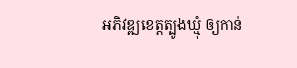អភិវឌ្ឍខេត្តត្បូងឃ្មុំ ឲ្យកាន់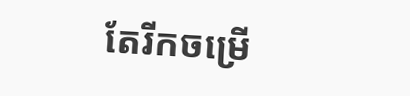តែរីកចម្រើ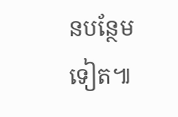នបន្ថែមទៀត៕